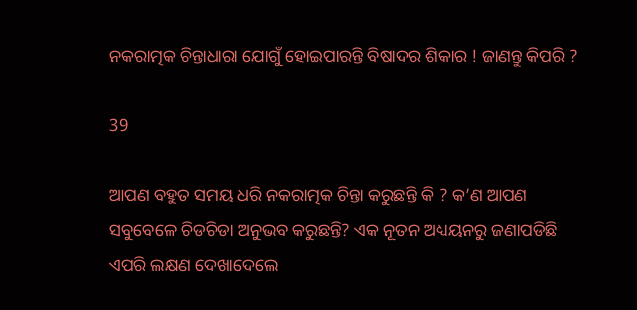ନକରାତ୍ମକ ଚିନ୍ତାଧାରା ଯୋଗୁଁ ହୋଇପାରନ୍ତି ବିଷାଦର ଶିକାର ! ଜାଣନ୍ତୁ କିପରି ?

39

ଆପଣ ବହୁତ ସମୟ ଧରି ନକରାତ୍ମକ ଚିନ୍ତା କରୁଛନ୍ତି କି ? କ’ଣ ଆପଣ ସବୁବେଳେ ଚିଡଚିଡା ଅନୁଭବ କରୁଛନ୍ତି? ଏକ ନୂତନ ଅଧ୍ୟୟନରୁ ଜଣାପଡିଛି ଏପରି ଲକ୍ଷଣ ଦେଖାଦେଲେ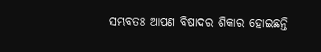ସମ୍ଭବତଃ ଆପଣ ବିଷାଦର ଶିକାର ହୋଇଛନ୍ତି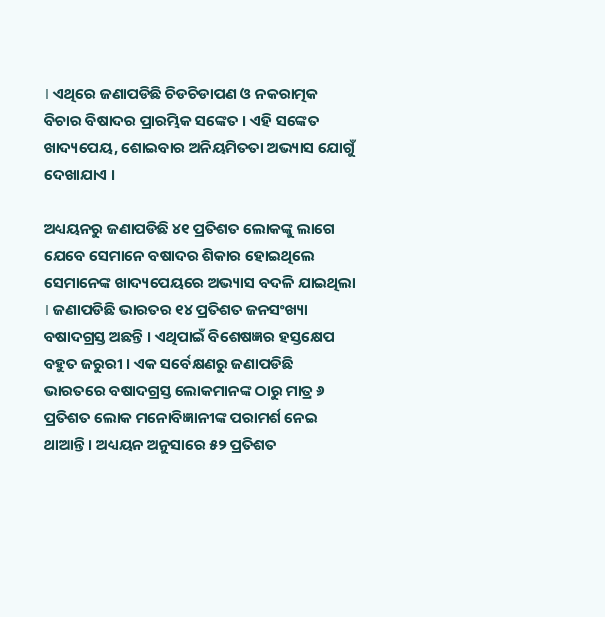। ଏଥିରେ ଜଣାପଡିଛି ଚିଡଚିଡାପଣ ଓ ନକରାତ୍ମକ ବିଚାର ବିଷାଦର ପ୍ରାରମ୍ଭିକ ସଙ୍କେତ । ଏହି ସଙ୍କେତ ଖାଦ୍ୟପେୟ, ଶୋଇବାର ଅନିୟମିତତା ଅଭ୍ୟାସ ଯୋଗୁଁ ଦେଖାଯାଏ ।

ଅଧ୍ୟୟନରୁ ଜଣାପଡିଛି ୪୧ ପ୍ରତିଶତ ଲୋକଙ୍କୁ ଲାଗେ ଯେବେ ସେମାନେ ବଷାଦର ଶିକାର ହୋଇଥିଲେ ସେମାନେଙ୍କ ଖାଦ୍ୟପେୟରେ ଅଭ୍ୟାସ ବଦଳି ଯାଇଥିଲା । ଜଣାପଡିଛି ଭାରତର ୧୪ ପ୍ରତିଶତ ଜନସଂଖ୍ୟା ବଷାଦଗ୍ରସ୍ତ ଅଛନ୍ତି । ଏଥିପାଇଁ ବିଶେଷଜ୍ଞର ହସ୍ତକ୍ଷେପ ବହୁତ ଜରୁରୀ । ଏକ ସର୍ବେକ୍ଷଣରୁ ଜଣାପଡିଛି ଭାରତରେ ବଷାଦଗ୍ରସ୍ତ ଲୋକମାନଙ୍କ ଠାରୁ ମାତ୍ର ୬ ପ୍ରତିଶତ ଲୋକ ମନୋବିଜ୍ଞାନୀଙ୍କ ପରାମର୍ଶ ନେଇ ଥାଆନ୍ତି । ଅଧ୍ୟୟନ ଅନୁସାରେ ୫୨ ପ୍ରତିଶତ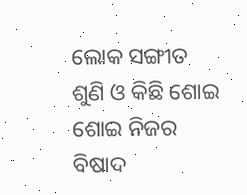ଲୋକ ସଙ୍ଗୀତ ଶୁଣି ଓ କିଛି ଶୋଇ ଶୋଇ ନିଜର ବିଷାଦ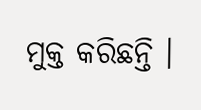ମୁକ୍ତ କରିଛନ୍ତି ।